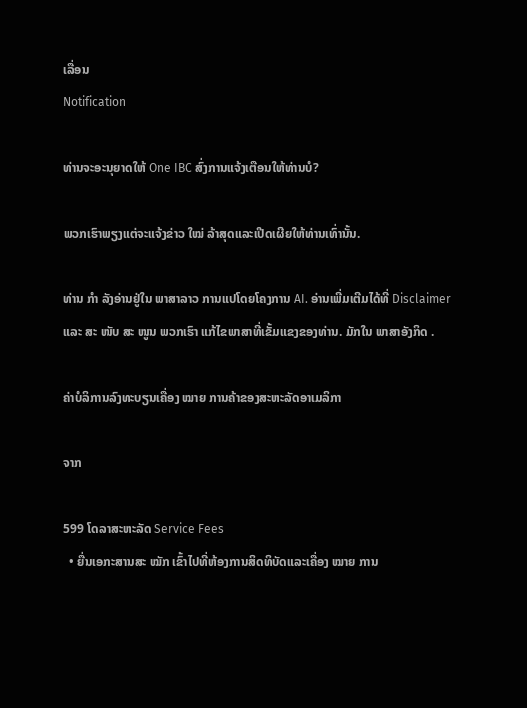ເລື່ອນ
Notification

ທ່ານຈະອະນຸຍາດໃຫ້ One IBC ສົ່ງການແຈ້ງເຕືອນໃຫ້ທ່ານບໍ?

ພວກເຮົາພຽງແຕ່ຈະແຈ້ງຂ່າວ ໃໝ່ ລ້າສຸດແລະເປີດເຜີຍໃຫ້ທ່ານເທົ່ານັ້ນ.

ທ່ານ ກຳ ລັງອ່ານຢູ່ໃນ ພາສາລາວ ການແປໂດຍໂຄງການ AI. ອ່ານເພີ່ມເຕີມໄດ້ທີ່ Disclaimer ແລະ ສະ ໜັບ ສະ ໜູນ ພວກເຮົາ ແກ້ໄຂພາສາທີ່ເຂັ້ມແຂງຂອງທ່ານ. ມັກໃນ ພາສາອັງກິດ .

ຄ່າບໍລິການລົງທະບຽນເຄື່ອງ ໝາຍ ການຄ້າຂອງສະຫະລັດອາເມລິກາ

ຈາກ

599 ໂດລາສະຫະລັດ Service Fees
  • ຍື່ນເອກະສານສະ ໝັກ ເຂົ້າໄປທີ່ຫ້ອງການສິດທິບັດແລະເຄື່ອງ ໝາຍ ການ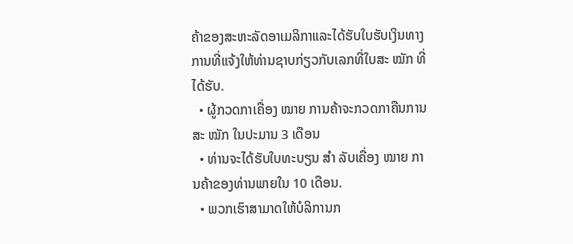ຄ້າຂອງສະຫະລັດອາເມລິກາແລະໄດ້ຮັບໃບຮັບເງິນທາງການທີ່ແຈ້ງໃຫ້ທ່ານຊາບກ່ຽວກັບເລກທີ່ໃບສະ ໝັກ ທີ່ໄດ້ຮັບ.
  • ຜູ້ກວດກາເຄື່ອງ ໝາຍ ການຄ້າຈະກວດກາຄືນການສະ ໝັກ ໃນປະມານ 3 ເດືອນ
  • ທ່ານຈະໄດ້ຮັບໃບທະບຽນ ສຳ ລັບເຄື່ອງ ໝາຍ ການຄ້າຂອງທ່ານພາຍໃນ 10 ເດືອນ.
  • ພວກເຮົາສາມາດໃຫ້ບໍລິການກ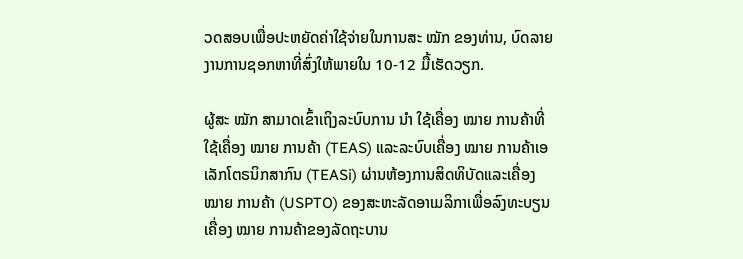ວດສອບເພື່ອປະຫຍັດຄ່າໃຊ້ຈ່າຍໃນການສະ ໝັກ ຂອງທ່ານ, ບົດລາຍງານການຊອກຫາທີ່ສົ່ງໃຫ້ພາຍໃນ 10-12 ມື້ເຮັດວຽກ.

ຜູ້ສະ ໝັກ ສາມາດເຂົ້າເຖິງລະບົບການ ນຳ ໃຊ້ເຄື່ອງ ໝາຍ ການຄ້າທີ່ໃຊ້ເຄື່ອງ ໝາຍ ການຄ້າ (TEAS) ແລະລະບົບເຄື່ອງ ໝາຍ ການຄ້າເອເລັກໂຕຣນິກສາກົນ (TEASi) ຜ່ານຫ້ອງການສິດທິບັດແລະເຄື່ອງ ໝາຍ ການຄ້າ (USPTO) ຂອງສະຫະລັດອາເມລິກາເພື່ອລົງທະບຽນເຄື່ອງ ໝາຍ ການຄ້າຂອງລັດຖະບານ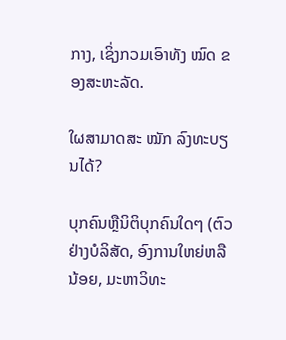ກາງ, ເຊິ່ງກວມເອົາທັງ ໝົດ ຂອງສະຫະລັດ.

ໃຜສາມາດສະ ໝັກ ລົງທະບຽນໄດ້?

ບຸກຄົນຫຼືນິຕິບຸກຄົນໃດໆ (ຕົວຢ່າງບໍລິສັດ, ອົງການໃຫຍ່ຫລືນ້ອຍ, ມະຫາວິທະ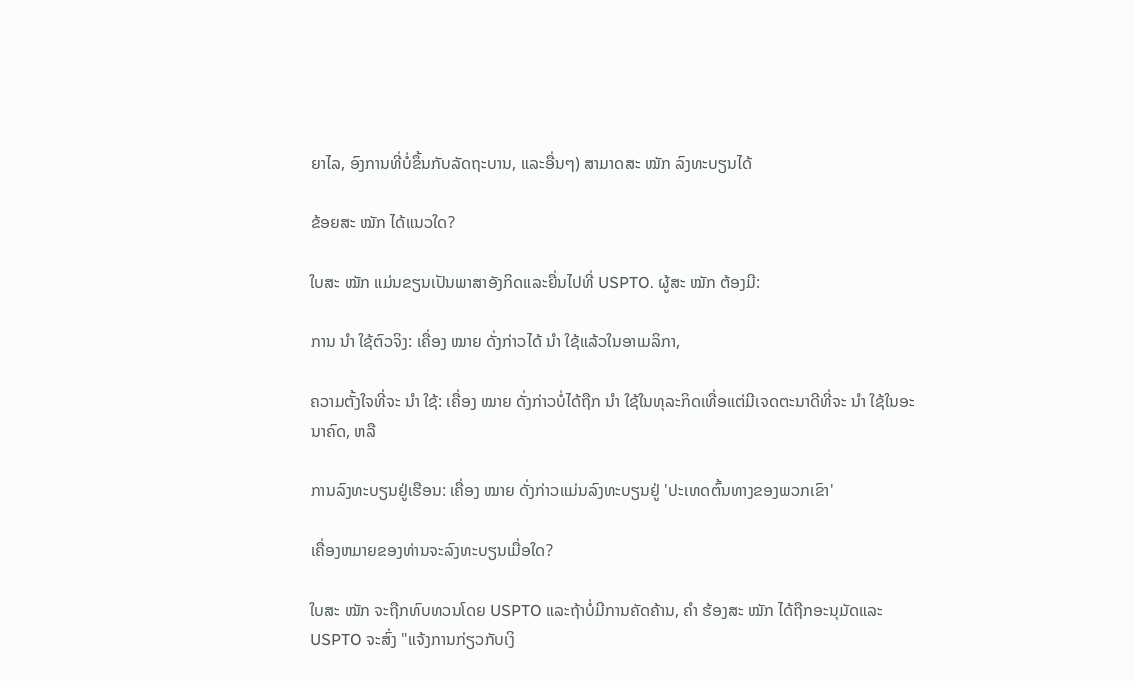ຍາໄລ, ອົງການທີ່ບໍ່ຂຶ້ນກັບລັດຖະບານ, ແລະອື່ນໆ) ສາມາດສະ ໝັກ ລົງທະບຽນໄດ້

ຂ້ອຍສະ ໝັກ ໄດ້ແນວໃດ?

ໃບສະ ໝັກ ແມ່ນຂຽນເປັນພາສາອັງກິດແລະຍື່ນໄປທີ່ USPTO. ຜູ້ສະ ໝັກ ຕ້ອງມີ:

ການ ນຳ ໃຊ້ຕົວຈິງ: ເຄື່ອງ ໝາຍ ດັ່ງກ່າວໄດ້ ນຳ ໃຊ້ແລ້ວໃນອາເມລິກາ,

ຄວາມຕັ້ງໃຈທີ່ຈະ ນຳ ໃຊ້: ເຄື່ອງ ໝາຍ ດັ່ງກ່າວບໍ່ໄດ້ຖືກ ນຳ ໃຊ້ໃນທຸລະກິດເທື່ອແຕ່ມີເຈດຕະນາດີທີ່ຈະ ນຳ ໃຊ້ໃນອະນາຄົດ, ຫລື

ການລົງທະບຽນຢູ່ເຮືອນ: ເຄື່ອງ ໝາຍ ດັ່ງກ່າວແມ່ນລົງທະບຽນຢູ່ 'ປະເທດຕົ້ນທາງຂອງພວກເຂົາ'

ເຄື່ອງຫມາຍຂອງທ່ານຈະລົງທະບຽນເມື່ອໃດ?

ໃບສະ ໝັກ ຈະຖືກທົບທວນໂດຍ USPTO ແລະຖ້າບໍ່ມີການຄັດຄ້ານ, ຄຳ ຮ້ອງສະ ໝັກ ໄດ້ຖືກອະນຸມັດແລະ USPTO ຈະສົ່ງ "ແຈ້ງການກ່ຽວກັບເງິ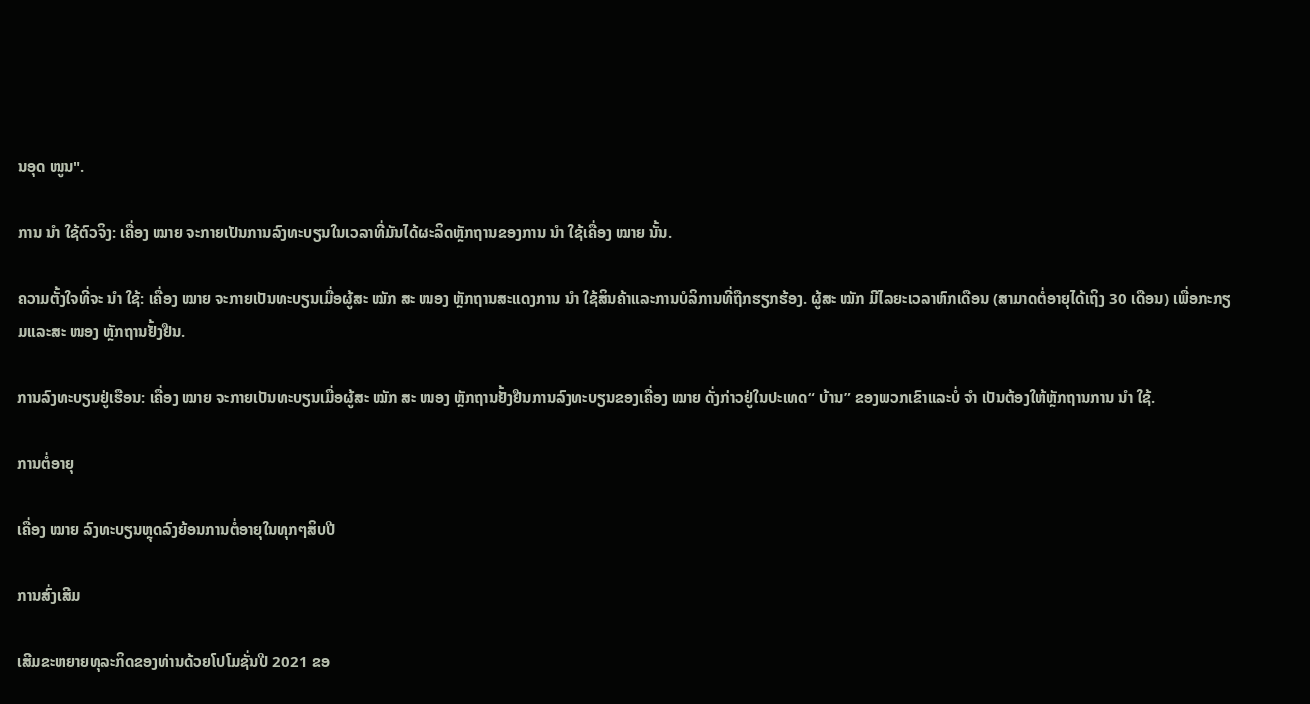ນອຸດ ໜູນ".

ການ ນຳ ໃຊ້ຕົວຈິງ: ເຄື່ອງ ໝາຍ ຈະກາຍເປັນການລົງທະບຽນໃນເວລາທີ່ມັນໄດ້ຜະລິດຫຼັກຖານຂອງການ ນຳ ໃຊ້ເຄື່ອງ ໝາຍ ນັ້ນ.

ຄວາມຕັ້ງໃຈທີ່ຈະ ນຳ ໃຊ້: ເຄື່ອງ ໝາຍ ຈະກາຍເປັນທະບຽນເມື່ອຜູ້ສະ ໝັກ ສະ ໜອງ ຫຼັກຖານສະແດງການ ນຳ ໃຊ້ສິນຄ້າແລະການບໍລິການທີ່ຖືກຮຽກຮ້ອງ. ຜູ້ສະ ໝັກ ມີໄລຍະເວລາຫົກເດືອນ (ສາມາດຕໍ່ອາຍຸໄດ້ເຖິງ 30 ເດືອນ) ເພື່ອກະກຽມແລະສະ ໜອງ ຫຼັກຖານຢັ້ງຢືນ.

ການລົງທະບຽນຢູ່ເຮືອນ: ເຄື່ອງ ໝາຍ ຈະກາຍເປັນທະບຽນເມື່ອຜູ້ສະ ໝັກ ສະ ໜອງ ຫຼັກຖານຢັ້ງຢືນການລົງທະບຽນຂອງເຄື່ອງ ໝາຍ ດັ່ງກ່າວຢູ່ໃນປະເທດ“ ບ້ານ” ຂອງພວກເຂົາແລະບໍ່ ຈຳ ເປັນຕ້ອງໃຫ້ຫຼັກຖານການ ນຳ ໃຊ້.

ການຕໍ່ອາຍຸ

ເຄື່ອງ ໝາຍ ລົງທະບຽນຫຼຸດລົງຍ້ອນການຕໍ່ອາຍຸໃນທຸກໆສິບປີ

ການສົ່ງເສີມ

ເສີມຂະຫຍາຍທຸລະກິດຂອງທ່ານດ້ວຍໂປໂມຊັ່ນປີ 2021 ຂອ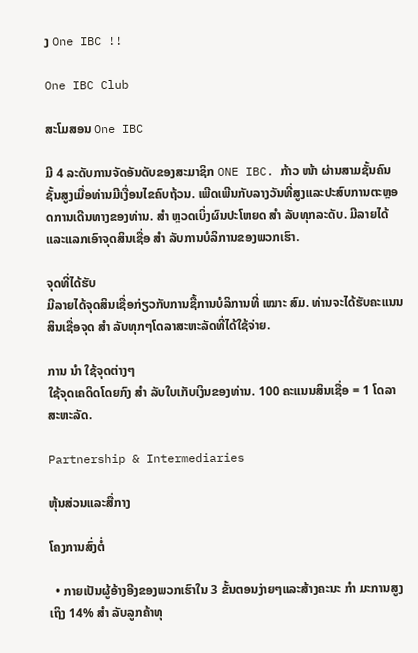ງ One IBC !!

One IBC Club

ສະໂມສອນ One IBC

ມີ 4 ລະດັບການຈັດອັນດັບຂອງສະມາຊິກ ONE IBC. ກ້າວ ໜ້າ ຜ່ານສາມຊັ້ນຄົນຊັ້ນສູງເມື່ອທ່ານມີເງື່ອນໄຂຄົບຖ້ວນ. ເພີດເພີນກັບລາງວັນທີ່ສູງແລະປະສົບການຕະຫຼອດການເດີນທາງຂອງທ່ານ. ສຳ ຫຼວດເບິ່ງຜົນປະໂຫຍດ ສຳ ລັບທຸກລະດັບ. ມີລາຍໄດ້ແລະແລກເອົາຈຸດສິນເຊື່ອ ສຳ ລັບການບໍລິການຂອງພວກເຮົາ.

ຈຸດທີ່ໄດ້ຮັບ
ມີລາຍໄດ້ຈຸດສິນເຊື່ອກ່ຽວກັບການຊື້ການບໍລິການທີ່ ເໝາະ ສົມ. ທ່ານຈະໄດ້ຮັບຄະແນນສິນເຊື່ອຈຸດ ສຳ ລັບທຸກໆໂດລາສະຫະລັດທີ່ໄດ້ໃຊ້ຈ່າຍ.

ການ ນຳ ໃຊ້ຈຸດຕ່າງໆ
ໃຊ້ຈຸດເຄດິດໂດຍກົງ ສຳ ລັບໃບເກັບເງິນຂອງທ່ານ. 100 ຄະແນນສິນເຊື່ອ = 1 ໂດລາສະຫະລັດ.

Partnership & Intermediaries

ຫຸ້ນສ່ວນແລະສື່ກາງ

ໂຄງການສົ່ງຕໍ່

  • ກາຍເປັນຜູ້ອ້າງອີງຂອງພວກເຮົາໃນ 3 ຂັ້ນຕອນງ່າຍໆແລະສ້າງຄະນະ ກຳ ມະການສູງເຖິງ 14% ສຳ ລັບລູກຄ້າທຸ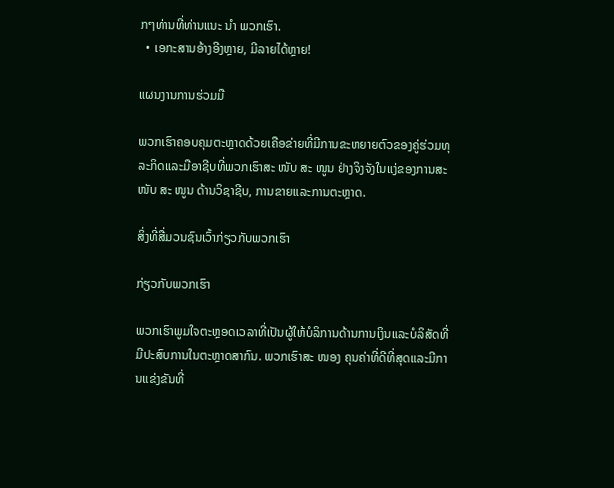ກໆທ່ານທີ່ທ່ານແນະ ນຳ ພວກເຮົາ.
  • ເອກະສານອ້າງອີງຫຼາຍ, ມີລາຍໄດ້ຫຼາຍ!

ແຜນງານການຮ່ວມມື

ພວກເຮົາຄອບຄຸມຕະຫຼາດດ້ວຍເຄືອຂ່າຍທີ່ມີການຂະຫຍາຍຕົວຂອງຄູ່ຮ່ວມທຸລະກິດແລະມືອາຊີບທີ່ພວກເຮົາສະ ໜັບ ສະ ໜູນ ຢ່າງຈິງຈັງໃນແງ່ຂອງການສະ ໜັບ ສະ ໜູນ ດ້ານວິຊາຊີບ, ການຂາຍແລະການຕະຫຼາດ.

ສິ່ງທີ່ສື່ມວນຊົນເວົ້າກ່ຽວກັບພວກເຮົາ

ກ່ຽວກັບພວກເຮົາ

ພວກເຮົາພູມໃຈຕະຫຼອດເວລາທີ່ເປັນຜູ້ໃຫ້ບໍລິການດ້ານການເງິນແລະບໍລິສັດທີ່ມີປະສົບການໃນຕະຫຼາດສາກົນ. ພວກເຮົາສະ ໜອງ ຄຸນຄ່າທີ່ດີທີ່ສຸດແລະມີການແຂ່ງຂັນທີ່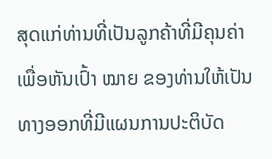ສຸດແກ່ທ່ານທີ່ເປັນລູກຄ້າທີ່ມີຄຸນຄ່າເພື່ອຫັນເປົ້າ ໝາຍ ຂອງທ່ານໃຫ້ເປັນທາງອອກທີ່ມີແຜນການປະຕິບັດ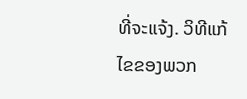ທີ່ຈະແຈ້ງ. ວິທີແກ້ໄຂຂອງພວກ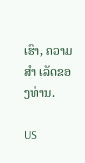ເຮົາ, ຄວາມ ສຳ ເລັດຂອງທ່ານ.

US